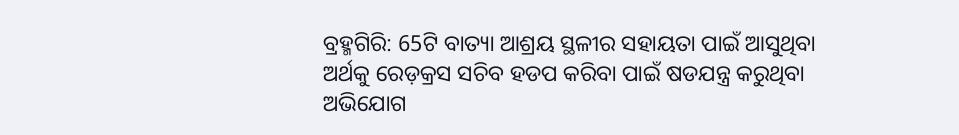ବ୍ରହ୍ମଗିରି: 65ଟି ବାତ୍ୟା ଆଶ୍ରୟ ସ୍ଥଳୀର ସହାୟତା ପାଇଁ ଆସୁଥିବା ଅର୍ଥକୁ ରେଡ଼କ୍ରସ ସଚିବ ହଡପ କରିବା ପାଇଁ ଷଡଯନ୍ତ୍ର କରୁଥିବା ଅଭିଯୋଗ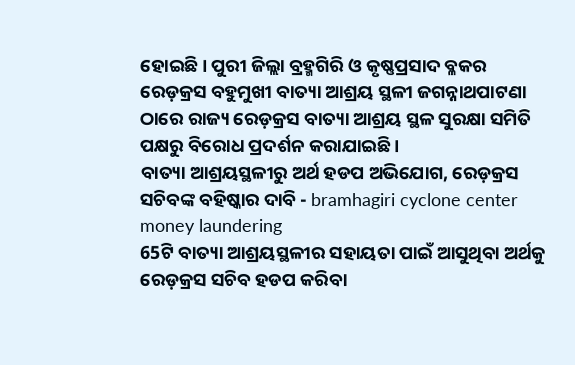ହୋଇଛି। ପୁରୀ ଜିଲ୍ଲା ବ୍ରହ୍ମଗିରି ଓ କୃଷ୍ଣପ୍ରସାଦ ବ୍ଳକର ରେଡ଼କ୍ରସ ବହୁମୁଖୀ ବାତ୍ୟା ଆଶ୍ରୟ ସ୍ଥଳୀ ଜଗନ୍ନାଥପାଟଣା ଠାରେ ରାଜ୍ୟ ରେଡ଼କ୍ରସ ବାତ୍ୟା ଆଶ୍ରୟ ସ୍ଥଳ ସୁରକ୍ଷା ସମିତି ପକ୍ଷରୁ ବିରୋଧ ପ୍ରଦର୍ଶନ କରାଯାଇଛି ।
ବାତ୍ୟା ଆଶ୍ରୟସ୍ଥଳୀରୁ ଅର୍ଥ ହଡପ ଅଭିଯୋଗ, ରେଡ଼କ୍ରସ ସଚିବଙ୍କ ବହିଷ୍କାର ଦାବି - bramhagiri cyclone center money laundering
65ଟି ବାତ୍ୟା ଆଶ୍ରୟସ୍ଥଳୀର ସହାୟତା ପାଇଁ ଆସୁଥିବା ଅର୍ଥକୁ ରେଡ଼କ୍ରସ ସଚିବ ହଡପ କରିବା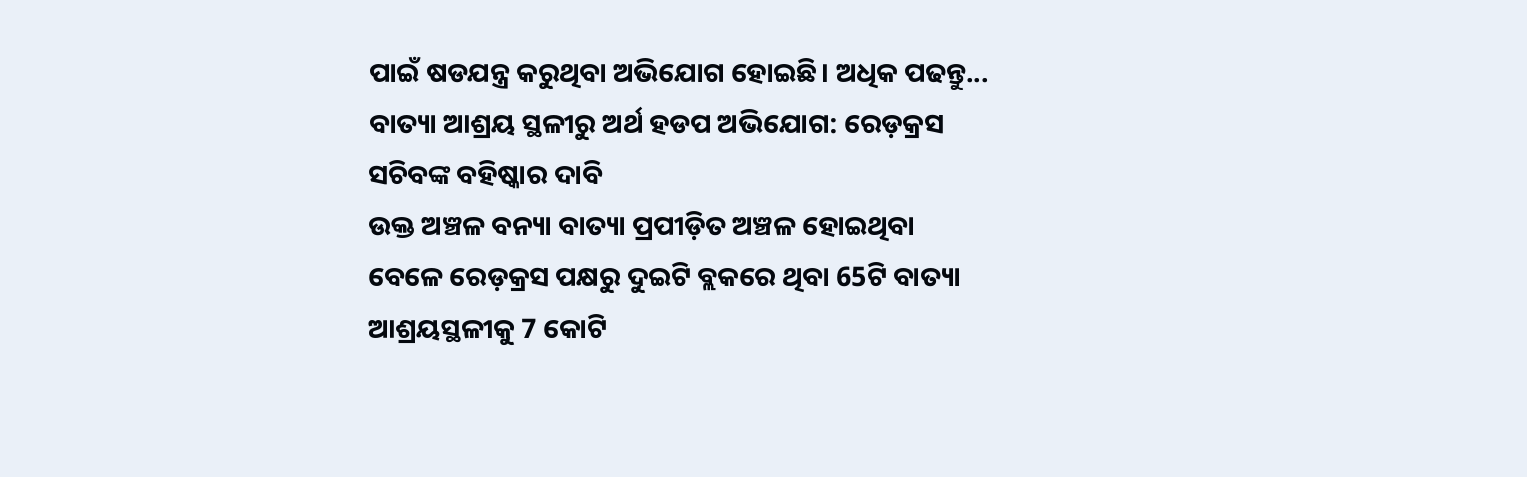ପାଇଁ ଷଡଯନ୍ତ୍ର କରୁଥିବା ଅଭିଯୋଗ ହୋଇଛି। ଅଧିକ ପଢନ୍ତୁ...
ବାତ୍ୟା ଆଶ୍ରୟ ସ୍ଥଳୀରୁ ଅର୍ଥ ହଡପ ଅଭିଯୋଗ: ରେଡ଼କ୍ରସ ସଚିବଙ୍କ ବହିଷ୍କାର ଦାବି
ଉକ୍ତ ଅଞ୍ଚଳ ବନ୍ୟା ବାତ୍ୟା ପ୍ରପୀଡ଼ିତ ଅଞ୍ଚଳ ହୋଇଥିବା ବେଳେ ରେଡ଼କ୍ରସ ପକ୍ଷରୁ ଦୁଇଟି ବ୍ଲକରେ ଥିବା 65ଟି ବାତ୍ୟା ଆଶ୍ରୟସ୍ଥଳୀକୁ 7 କୋଟି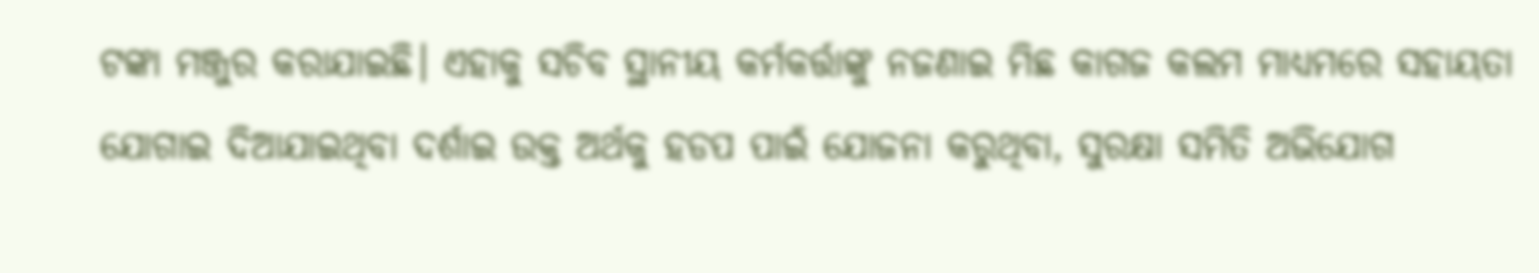ଟଙ୍କା ମଞ୍ଜୁର କରାଯାଇଛି। ଏହାକୁ ସଚିବ ସ୍ଥାନୀୟ କର୍ମକର୍ତ୍ତାଙ୍କୁ ନଜଣାଇ ମିଛ କାଗଜ କଲମ ମାଧ୍ୟମରେ ସହାୟତା ଯୋଗାଇ ଦିଆଯାଇଥିବା ଦର୍ଶାଇ ଉକ୍ତ ଅର୍ଥକୁ ହଡପ ପାଇଁ ଯୋଜନା କରୁଥିବା, ସୁରକ୍ଷା ସମିତି ଅଭିଯୋଗ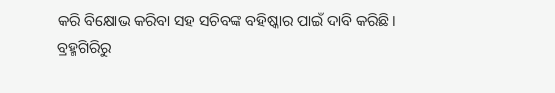କରି ବିକ୍ଷୋଭ କରିବା ସହ ସଚିବଙ୍କ ବହିଷ୍କାର ପାଇଁ ଦାବି କରିଛି।
ବ୍ରହ୍ମଗିରିରୁ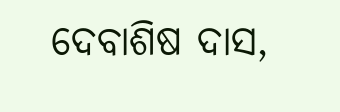ଦେବାଶିଷ ଦାସ,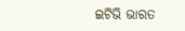ଇଟିଭି ଭାରତ